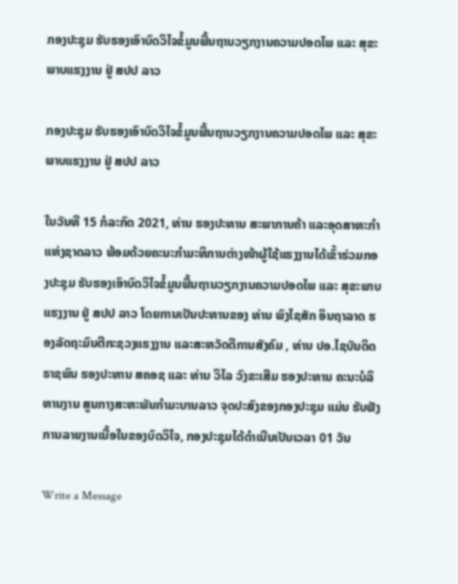ກອງປະຊຸມ ຮັບຮອງເອົາບົດວິໄຈຂໍ້ມູນພື້ນຖານວຽກງານຄວາມປອດໄພ ແລະ ສຸຂະພາບແຮງງານ ຢູ່ ສປປ ລາວ

ກອງປະຊຸມ ຮັບຮອງເອົາບົດວິໄຈຂໍ້ມູນພື້ນຖານວຽກງານຄວາມປອດໄພ ແລະ ສຸຂະພາບແຮງງານ ຢູ່ ສປປ ລາວ

ໃນວັນທີ 15 ກໍລະກົດ 2021, ທ່ານ ຮອງປະທານ ສະພາການຄ້າ ແລະອຸດສາຫະກຳແຫ່ງຊາດລາວ ພ້ອມດ້ວຍຄະນະກຳມະທິການຕ່າງໜ້າຜູ້ໃຊ້ແຮງງານໄດ້ເຂົ້າຮ່ວມກອງປະຊຸມ ຮັບຮອງເອົາບົດວິໄຈຂໍ້ມູນພື້ນຖານວຽກງານຄວາມປອດໄພ ແລະ ສຸຂະພາບແຮງງານ ຢູ່ ສປປ ລາວ ໂດຍການເປັນປະທານຂອງ ທ່ານ ພົງໄຊສັກ ອິນຖາລາດ ຮອງລັດຖະມົນຕີກະຊວງແຮງງານ ແລະສະຫວັດດີການສັງຄົມ , ທ່ານ ປອ.ໄຊບັນດິດ ຣາຊພົນ ຮອງປະທານ ສຄອຊ ແລະ ທ່ານ ວິໄລ ວົງຂະເສີມ ຮອງປະທານ ຄະນະບໍລິຫານງານ ສູນກາງສະຫະພັນກຳມະບານລາວ ຈຸດປະສົງຂອງກອງປະຊຸມ ແມ່ນ ຮັບຟັງການລາຍງານເນື້ອໃນຂອງບົດວິໄຈ, ກອງປະຊຸມໄດ້ດຳເນີນເປັນເວລາ 01 ວັນ

Write a Message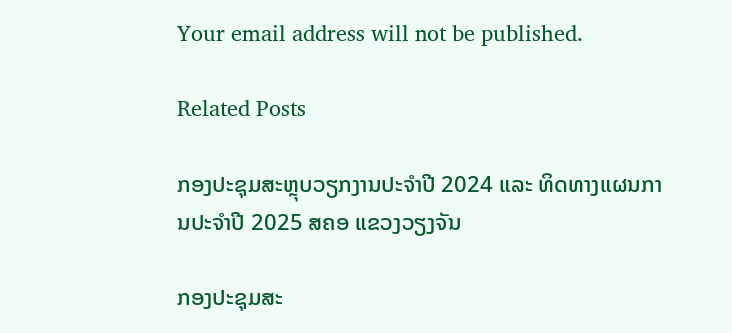Your email address will not be published.

Related Posts

ກອງປະຊຸມສະຫຼຸບວຽກງານປະຈຳປີ 2024 ແລະ ທິດທາງແຜນການປະຈຳປີ 2025 ສຄອ ແຂວງວຽງຈັນ

ກອງປະຊຸມສະ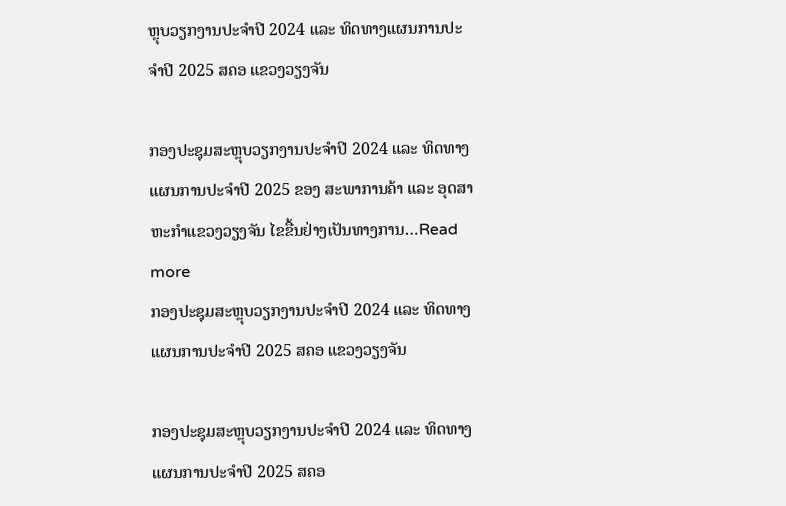ຫຼຸບວຽກງານປະຈຳປີ 2024 ແລະ ທິດທາງແຜນການປະຈຳປີ 2025 ສຄອ ແຂວງວຽງຈັນ

ກອງປະຊຸມສະຫຼຸບວຽກງານປະຈຳປີ 2024 ແລະ ທິດທາງແຜນການປະຈຳປີ 2025 ຂອງ ສະພາການຄ້າ ແລະ ອຸດສາຫະກຳແຂວງວຽງຈັນ ໄຂຂື້ນຢ່າງເປັນທາງການ…Read more
ກອງປະຊຸມສະຫຼຸບວຽກງານປະຈຳປີ 2024 ແລະ ທິດທາງແຜນການປະຈຳປີ 2025 ສຄອ ແຂວງວຽງຈັນ

ກອງປະຊຸມສະຫຼຸບວຽກງານປະຈຳປີ 2024 ແລະ ທິດທາງແຜນການປະຈຳປີ 2025 ສຄອ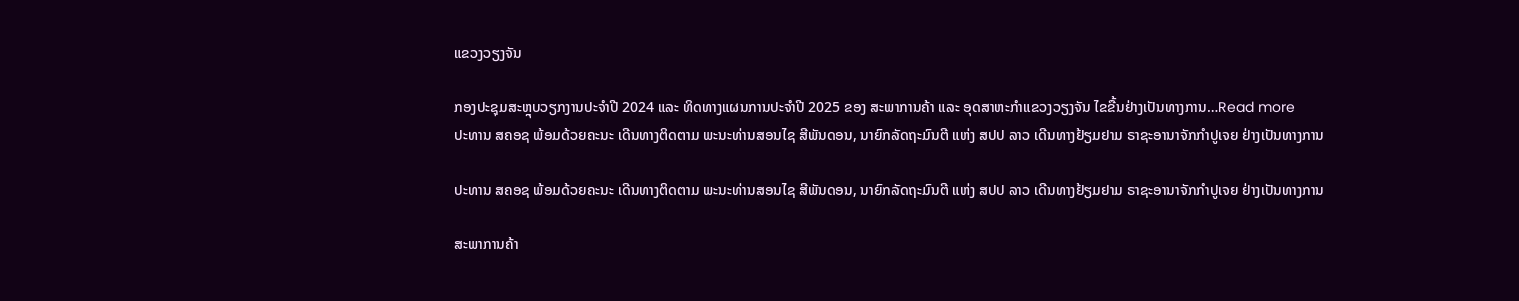ແຂວງວຽງຈັນ

ກອງປະຊຸມສະຫຼຸບວຽກງານປະຈຳປີ 2024 ແລະ ທິດທາງແຜນການປະຈຳປີ 2025 ຂອງ ສະພາການຄ້າ ແລະ ອຸດສາຫະກຳແຂວງວຽງຈັນ ໄຂຂື້ນຢ່າງເປັນທາງການ…Read more
ປະທານ ສຄອຊ ພ້ອມດ້ວຍຄະນະ ເດີນທາງຕິດຕາມ ພະນະທ່ານສອນໄຊ ສີພັນດອນ, ນາຍົກລັດຖະມົນຕີ ແຫ່ງ ສປປ ລາວ ເດີນທາງຢ້ຽມຢາມ ຣາຊະອານາຈັກກຳປູເຈຍ ຢ່າງເປັນທາງການ

ປະທານ ສຄອຊ ພ້ອມດ້ວຍຄະນະ ເດີນທາງຕິດຕາມ ພະນະທ່ານສອນໄຊ ສີພັນດອນ, ນາຍົກລັດຖະມົນຕີ ແຫ່ງ ສປປ ລາວ ເດີນທາງຢ້ຽມຢາມ ຣາຊະອານາຈັກກຳປູເຈຍ ຢ່າງເປັນທາງການ

ສະພາການຄ້າ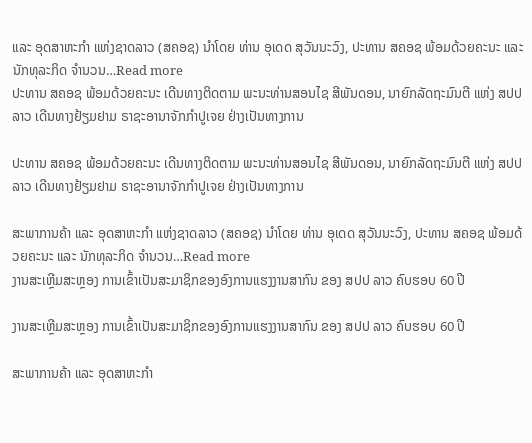ແລະ ອຸດສາຫະກຳ ແຫ່ງຊາດລາວ (ສຄອຊ) ນຳໂດຍ ທ່ານ ອຸເດດ ສຸວັນນະວົງ, ປະທານ ສຄອຊ ພ້ອມດ້ວຍຄະນະ ແລະ ນັກທຸລະກິດ ຈຳນວນ…Read more
ປະທານ ສຄອຊ ພ້ອມດ້ວຍຄະນະ ເດີນທາງຕິດຕາມ ພະນະທ່ານສອນໄຊ ສີພັນດອນ, ນາຍົກລັດຖະມົນຕີ ແຫ່ງ ສປປ ລາວ ເດີນທາງຢ້ຽມຢາມ ຣາຊະອານາຈັກກຳປູເຈຍ ຢ່າງເປັນທາງການ

ປະທານ ສຄອຊ ພ້ອມດ້ວຍຄະນະ ເດີນທາງຕິດຕາມ ພະນະທ່ານສອນໄຊ ສີພັນດອນ, ນາຍົກລັດຖະມົນຕີ ແຫ່ງ ສປປ ລາວ ເດີນທາງຢ້ຽມຢາມ ຣາຊະອານາຈັກກຳປູເຈຍ ຢ່າງເປັນທາງການ

ສະພາການຄ້າ ແລະ ອຸດສາຫະກຳ ແຫ່ງຊາດລາວ (ສຄອຊ) ນຳໂດຍ ທ່ານ ອຸເດດ ສຸວັນນະວົງ, ປະທານ ສຄອຊ ພ້ອມດ້ວຍຄະນະ ແລະ ນັກທຸລະກິດ ຈຳນວນ…Read more
ງານສະເຫຼີມສະຫຼອງ ການເຂົ້າເປັນສະມາຊິກຂອງອົງການແຮງງານສາກົນ ຂອງ ສປປ ລາວ ຄົບຮອບ 60 ປີ

ງານສະເຫຼີມສະຫຼອງ ການເຂົ້າເປັນສະມາຊິກຂອງອົງການແຮງງານສາກົນ ຂອງ ສປປ ລາວ ຄົບຮອບ 60 ປີ

ສະພາການຄ້າ ແລະ ອຸດສາຫະກຳ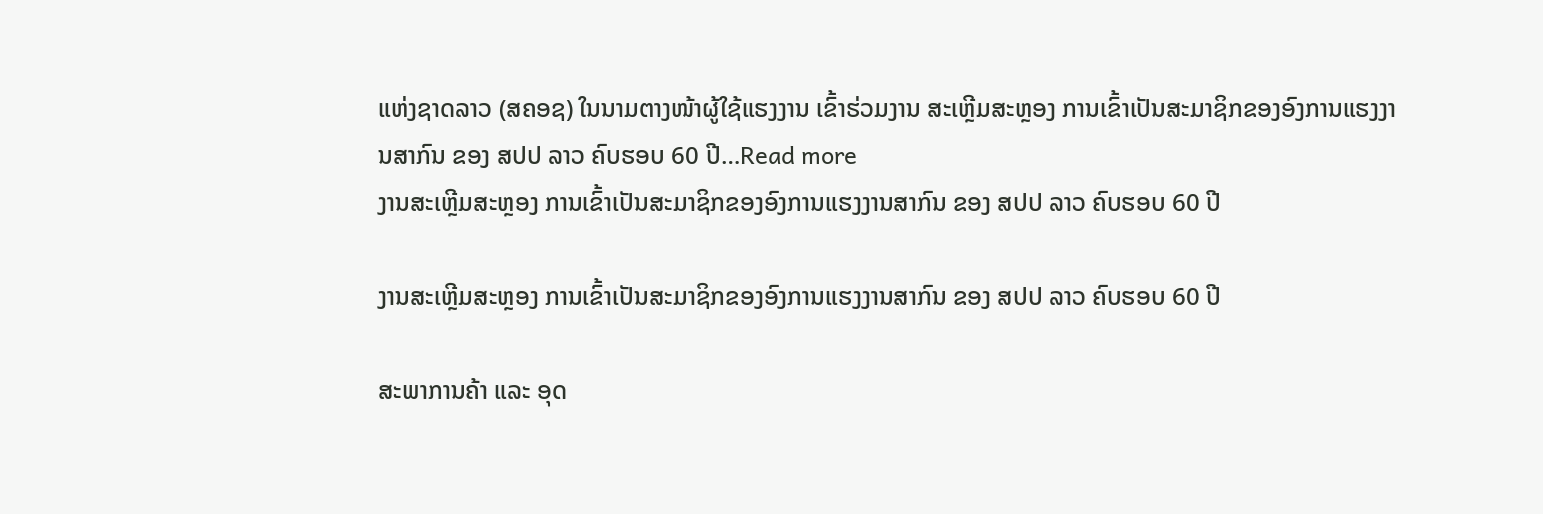ແຫ່ງຊາດລາວ (ສຄອຊ) ໃນນາມຕາງໜ້າຜູ້ໃຊ້ແຮງງານ ເຂົ້າຮ່ວມງານ ສະເຫຼີມສະຫຼອງ ການເຂົ້າເປັນສະມາຊິກຂອງອົງການແຮງງານສາກົນ ຂອງ ສປປ ລາວ ຄົບຮອບ 60 ປີ…Read more
ງານສະເຫຼີມສະຫຼອງ ການເຂົ້າເປັນສະມາຊິກຂອງອົງການແຮງງານສາກົນ ຂອງ ສປປ ລາວ ຄົບຮອບ 60 ປີ

ງານສະເຫຼີມສະຫຼອງ ການເຂົ້າເປັນສະມາຊິກຂອງອົງການແຮງງານສາກົນ ຂອງ ສປປ ລາວ ຄົບຮອບ 60 ປີ

ສະພາການຄ້າ ແລະ ອຸດ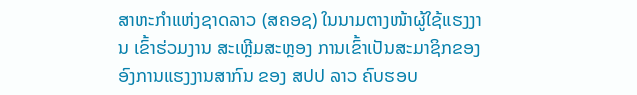ສາຫະກຳແຫ່ງຊາດລາວ (ສຄອຊ) ໃນນາມຕາງໜ້າຜູ້ໃຊ້ແຮງງານ ເຂົ້າຮ່ວມງານ ສະເຫຼີມສະຫຼອງ ການເຂົ້າເປັນສະມາຊິກຂອງອົງການແຮງງານສາກົນ ຂອງ ສປປ ລາວ ຄົບຮອບ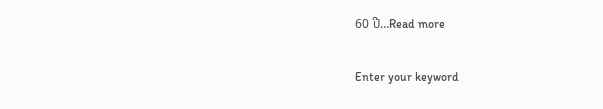60 ປີ…Read more

Enter your keyword